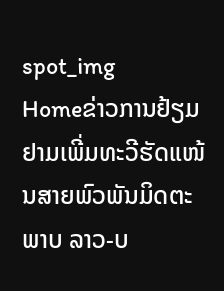spot_img
Homeຂ່າວການຢ້ຽມຢາມເພີ່ມທະວີຮັດແໜ້ນສາຍພົວພັນມິດຕະພາບ ລາວ-ບ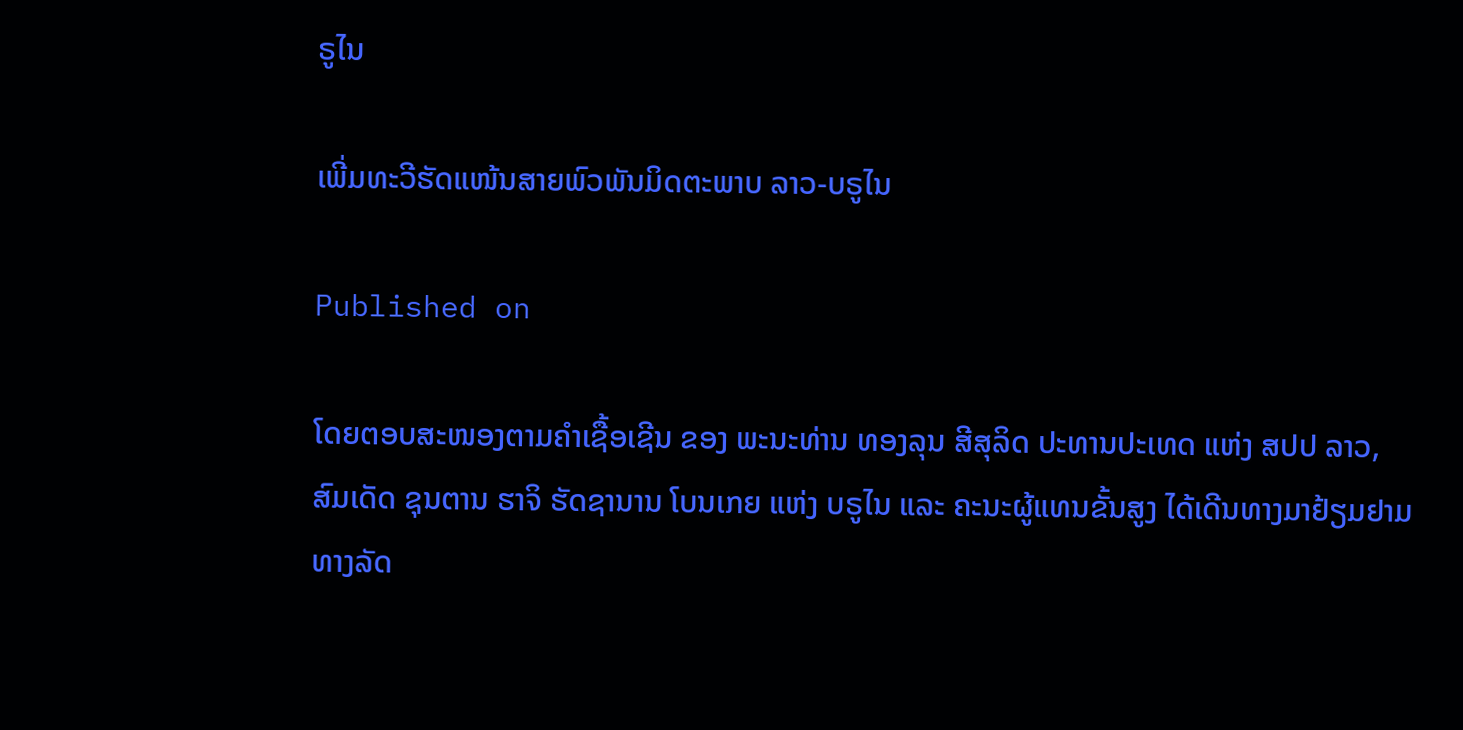ຣູໄນ

ເພີ່ມທະວີຮັດແໜ້ນສາຍພົວພັນມິດຕະພາບ ລາວ-ບຣູໄນ

Published on

ໂດຍຕອບສະໜອງຕາມຄໍາເຊື້ອເຊີນ ຂອງ ພະນະທ່ານ ທອງລຸນ ສີສຸລິດ ປະທານປະເທດ ແຫ່ງ ສປປ ລາວ, ສົມເດັດ ຊຸນຕານ ຮາຈິ ຮັດຊານານ ໂບນເກຍ ແຫ່ງ ບຣູໄນ ແລະ ຄະນະຜູ້ແທນຂັ້ນສູງ ໄດ້ເດີນທາງມາຢ້ຽມຢາມທາງລັດ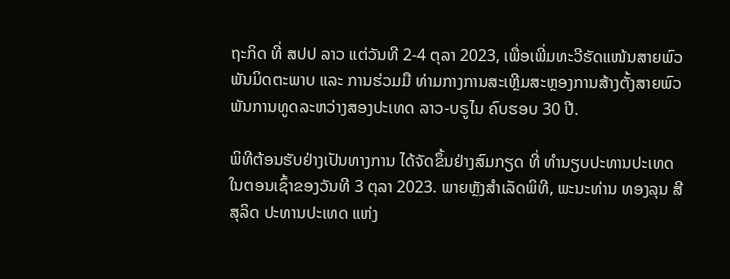ຖະກິດ ທີ່ ສປປ ລາວ ແຕ່ວັນທີ 2-4 ຕຸລາ 2023, ເພື່ອເພີ່ມທະວີຮັດແໜ້ນສາຍພົວພັນມິດຕະພາບ ແລະ ການຮ່ວມມື ທ່າມກາງການສະເຫຼີມສະຫຼອງການສ້າງຕັ້ງສາຍພົວພັນການທູດລະຫວ່າງສອງປະເທດ ລາວ-ບຣູໄນ ຄົບຮອບ 30 ປີ.

ພິທີຕ້ອນຮັບຢ່າງເປັນທາງການ ໄດ້ຈັດຂຶ້ນຢ່າງສົມກຽດ ທີ່ ທໍານຽບປະທານປະເທດ ໃນຕອນເຊົ້າຂອງວັນທີ 3 ຕຸລາ 2023. ພາຍຫຼັງສໍາເລັດພິທີ, ພະນະທ່ານ ທອງລຸນ ສີສຸລິດ ປະທານປະເທດ ແຫ່ງ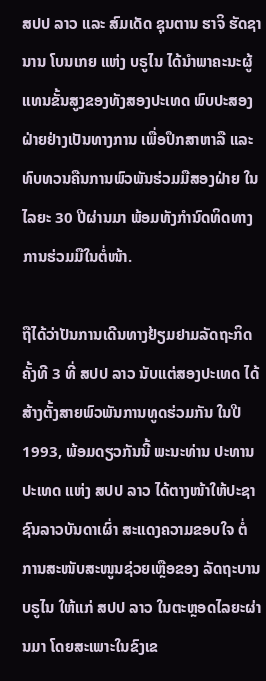ສປປ ລາວ ແລະ ສົມເດັດ ຊຸນຕານ ຮາຈິ ຮັດຊານານ ໂບນເກຍ ແຫ່ງ ບຣູໄນ ໄດ້ນໍາພາຄະນະຜູ້ແທນຂັ້ນສູງຂອງທັງສອງປະເທດ ພົບປະສອງຝ່າຍຢ່າງເປັນທາງການ ເພື່ອປຶກສາຫາລື ແລະ ທົບທວນຄືນການພົວພັນຮ່ວມມືສອງຝ່າຍ ໃນໄລຍະ 30 ປີຜ່ານມາ ພ້ອມທັງກໍານົດທິດທາງການຮ່ວມມືໃນຕໍ່ໜ້າ.

ຖືໄດ້ວ່າປັນການເດີນທາງຢ້ຽມຢາມລັດຖະກິດ ຄັ້ງທີ 3 ທີ່ ສປປ ລາວ ນັບແຕ່ສອງປະເທດ ໄດ້ສ້າງຕັ້ງສາຍພົວພັນການທູດຮ່ວມກັນ ໃນປີ 1993, ພ້ອມດຽວກັນນີ້ ພະນະທ່ານ ປະທານປະເທດ ແຫ່ງ ສປປ ລາວ ໄດ້ຕາງໜ້າໃຫ້ປະຊາຊົນລາວບັນດາເຜົ່າ ສະແດງຄວາມຂອບໃຈ ຕໍ່ການສະໜັບສະໜູນຊ່ວຍເຫຼືອຂອງ ລັດຖະບານ ບຣູໄນ ໃຫ້ແກ່ ສປປ ລາວ ໃນຕະຫຼອດໄລຍະຜ່ານມາ ໂດຍສະເພາະໃນຂົງເຂ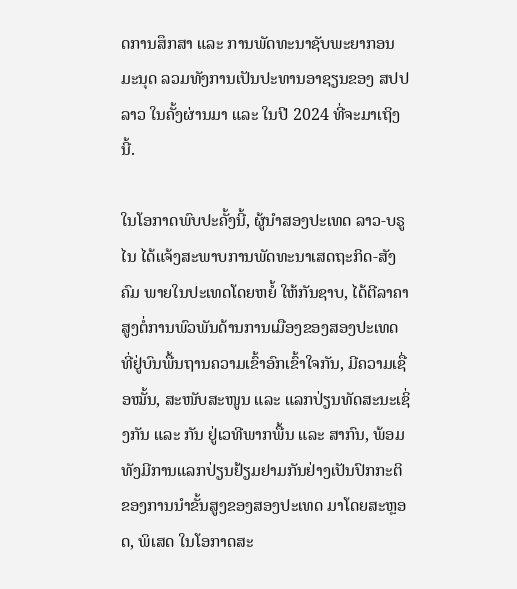ດການສຶກສາ ແລະ ການພັດທະນາຊັບພະຍາກອນມະນຸດ ລວມທັງການເປັນປະທານອາຊຽນຂອງ ສປປ ລາວ ໃນຄັ້ງຜ່ານມາ ແລະ ໃນປີ 2024 ທີ່ຈະມາເຖິງນີ້.

ໃນໂອກາດພົບປະຄັ້ງນີ້, ຜູ້ນໍາສອງປະເທດ ລາວ-ບຣູໄນ ໄດ້ແຈ້ງສະພາບການພັດທະນາເສດຖະກິດ-ສັງຄົມ ພາຍໃນປະເທດໂດຍຫຍໍ້ ໃຫ້ກັນຊາບ, ໄດ້ຕີລາຄາສູງຕໍ່ການພົວພັນດ້ານການເມືອງຂອງສອງປະເທດ ທີ່ຢູ່ບົນພື້ນຖານຄວາມເຂົ້າອົກເຂົ້າໃຈກັນ, ມີຄວາມເຊື່ອໝັ້ນ, ສະໜັບສະໜູນ ແລະ ແລກປ່ຽນທັດສະນະເຊິ່ງກັນ ແລະ ກັນ ຢູ່ເວທີພາກພື້ນ ແລະ ສາກົນ, ພ້ອມທັງມີການແລກປ່ຽນຢ້ຽມຢາມກັນຢ່າງເປັນປົກກະຕິຂອງການນໍາຂັ້ນສູງຂອງສອງປະເທດ ມາໂດຍສະຫຼອດ, ພິເສດ ໃນໂອກາດສະ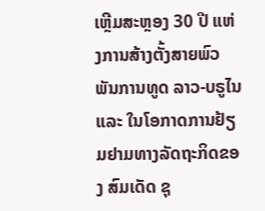ເຫຼີມສະຫຼອງ 30 ປີ ແຫ່ງການສ້າງຕັ້ງສາຍພົວພັນການທູດ ລາວ-ບຣູໄນ ແລະ ໃນໂອກາດການຢ້ຽມຢາມທາງລັດຖະກິດຂອງ ສົມເດັດ ຊຸ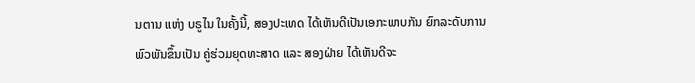ນຕານ ແຫ່ງ ບຣູໄນ ໃນຄັ້ງນີ້, ສອງປະເທດ ໄດ້ເຫັນດີເປັນເອກະພາບກັນ ຍົກລະດັບການພົວພັນຂຶ້ນເປັນ ຄູ່ຮ່ວມຍຸດທະສາດ ແລະ ສອງຝ່າຍ ໄດ້ເຫັນດີຈະ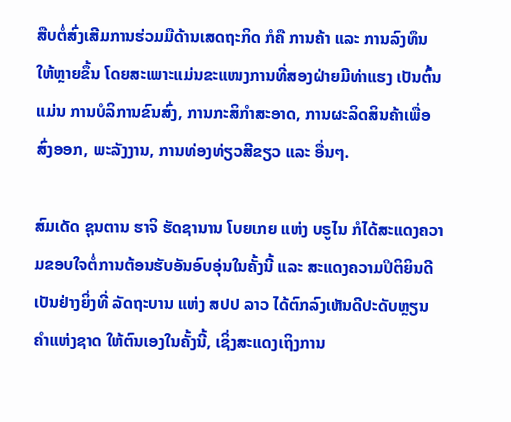ສືບຕໍ່ສົ່ງເສີມການຮ່ວມມືດ້ານເສດຖະກິດ ກໍຄື ການຄ້າ ແລະ ການລົງທຶນ ໃຫ້ຫຼາຍຂຶ້ນ ໂດຍສະເພາະແມ່ນຂະແໜງການທີ່ສອງຝ່າຍມີທ່າແຮງ ເປັນຕົ້ນແມ່ນ ການບໍລິການຂົນສົ່ງ, ການກະສິກໍາສະອາດ, ການຜະລິດສິນຄ້າເພື່ອສົ່ງອອກ, ພະລັງງານ, ການທ່ອງທ່ຽວສີຂຽວ ແລະ ອື່ນໆ.

ສົມເດັດ ຊຸນຕານ ຮາຈິ ຮັດຊານານ ໂບຍເກຍ ແຫ່ງ ບຣູໄນ ກໍໄດ້ສະແດງຄວາມຂອບໃຈຕໍ່ການຕ້ອນຮັບອັນອົບອຸ່ນໃນຄັ້ງນີ້ ແລະ ສະແດງຄວາມປິຕິຍິນດີເປັນຢ່າງຍິ່ງທີ່ ລັດຖະບານ ແຫ່ງ ສປປ ລາວ ໄດ້ຕົກລົງເຫັນດີປະດັບຫຼຽນຄໍາແຫ່ງຊາດ ໃຫ້ຕົນເອງໃນຄັ້ງນີ້, ເຊິ່ງສະແດງເຖິງການ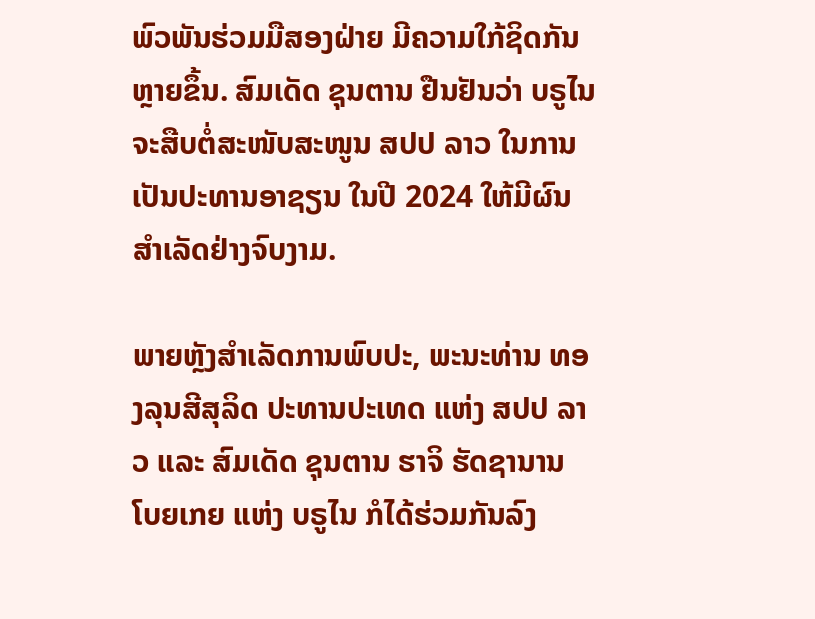ພົວພັນຮ່ວມມືສອງຝ່າຍ ມີຄວາມໃກ້ຊິດກັນຫຼາຍຂຶ້ນ. ສົມເດັດ ຊຸນຕານ ຢືນຢັນວ່າ ບຣູໄນ ຈະສືບຕໍ່ສະໜັບສະໜູນ ສປປ ລາວ ໃນການເປັນປະທານອາຊຽນ ໃນປີ 2024 ໃຫ້ມີຜົນສໍາເລັດຢ່າງຈົບງາມ.

ພາຍຫຼັງສໍາເລັດການພົບປະ, ພະນະທ່ານ ທອງລຸນສີສຸລິດ ປະທານປະເທດ ແຫ່ງ ສປປ ລາວ ແລະ ສົມເດັດ ຊຸນຕານ ຮາຈິ ຮັດຊານານ ໂບຍເກຍ ແຫ່ງ ບຣູໄນ ກໍໄດ້ຮ່ວມກັນລົງ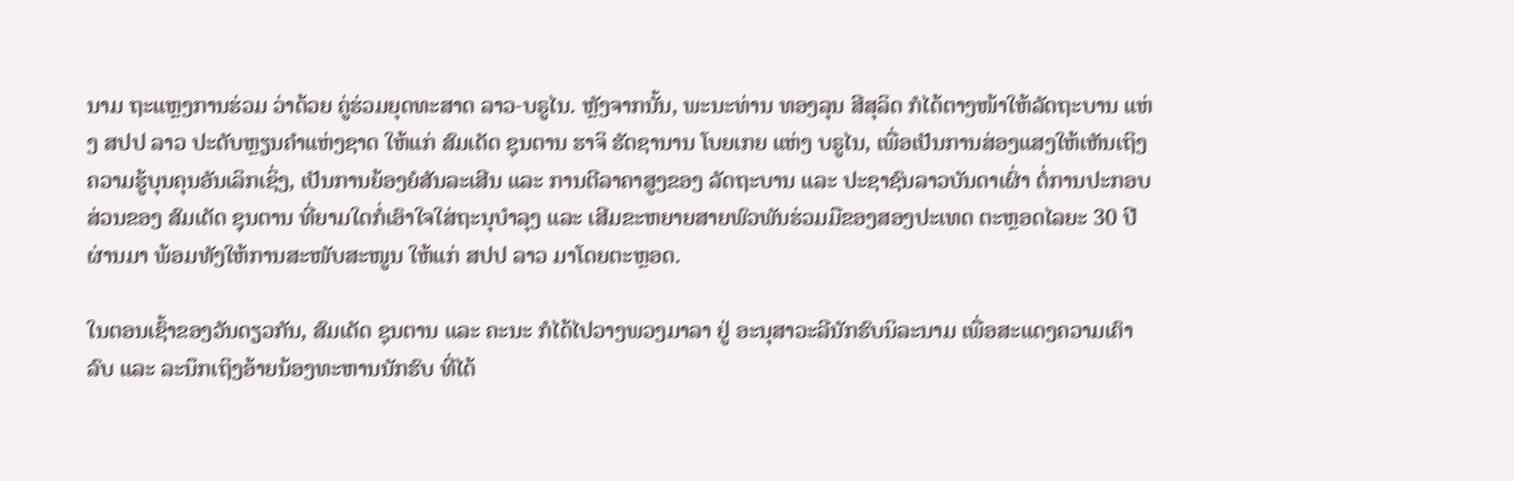ນາມ ຖະແຫຼງການຮ່ວມ ວ່າດ້ວຍ ຄູ່ຮ່ວມຍຸດທະສາດ ລາວ-ບຣູໄນ. ຫຼັງຈາກນັ້ນ, ພະນະທ່ານ ທອງລຸນ ສີສຸລິດ ກໍໄດ້ຕາງໜ້າໃຫ້ລັດຖະບານ ແຫ່ງ ສປປ ລາວ ປະດັບຫຼຽນຄໍາແຫ່ງຊາດ ໃຫ້ແກ່ ສົມເດັດ ຊຸນຕານ ຮາຈິ ຮັດຊານານ ໂບຍເກຍ ແຫ່ງ ບຣູໄນ, ເພື່ອເປັນການສ່ອງແສງໃຫ້ເຫັນເຖິງຄວາມຮູ້ບຸນຄຸນອັນເລິກເຊິ່ງ, ເປັນການຍ້ອງຍໍສັນລະເສີນ ແລະ ການຕີລາຄາສູງຂອງ ລັດຖະບານ ແລະ ປະຊາຊົນລາວບັນດາເຜົ່າ ຕໍ່ການປະກອບສ່ວນຂອງ ສົມເດັດ ຊຸນຕານ ທີ່ຍາມໃດກໍ່ເອົາໃຈໃສ່ຖະນຸບໍາລຸງ ແລະ ເສີມຂະຫຍາຍສາຍພົວພັນຮ່ວມມືຂອງສອງປະເທດ ຕະຫຼອດໄລຍະ 30 ປີຜ່ານມາ ພ້ອມທັງໃຫ້ການສະໜັບສະໜູນ ໃຫ້ແກ່ ສປປ ລາວ ມາໂດຍຕະຫຼອດ.

ໃນຕອນເຊົ້າຂອງວັນດຽວກັນ, ສົມເດັດ ຊຸນຕານ ແລະ ຄະນະ ກໍໄດ້ໄປວາງພວງມາລາ ຢູ່ ອະນຸສາວະລີນັກຮົບນິລະນາມ ເພື່ອສະແດງຄວາມເຄົາລົບ ແລະ ລະນຶກເຖິງອ້າຍນ້ອງທະຫານນັກຮົບ ທີ່ໄດ້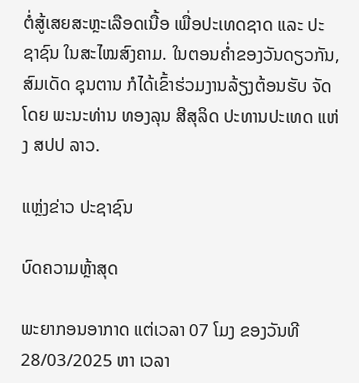ຕໍ່ສູ້ເສຍສະຫຼະເລືອດເນື້ອ ເພື່ອປະເທດຊາດ ແລະ ປະຊາຊົນ ໃນສະໄໝສົງຄາມ. ໃນຕອນຄໍ່າຂອງວັນດຽວກັນ, ສົມເດັດ ຊຸນຕານ ກໍໄດ້ເຂົ້າຮ່ວມງານລ້ຽງຕ້ອນຮັບ ຈັດໂດຍ ພະນະທ່ານ ທອງລຸນ ສີສຸລິດ ປະທານປະເທດ ແຫ່ງ ສປປ ລາວ.

ແຫຼ່ງຂ່າວ ປະຊາຊົນ

ບົດຄວາມຫຼ້າສຸດ

ພະຍາກອນອາກາດ ແຕ່ເວລາ 07 ໂມງ ຂອງວັນທີ 28/03/2025 ຫາ ເວລາ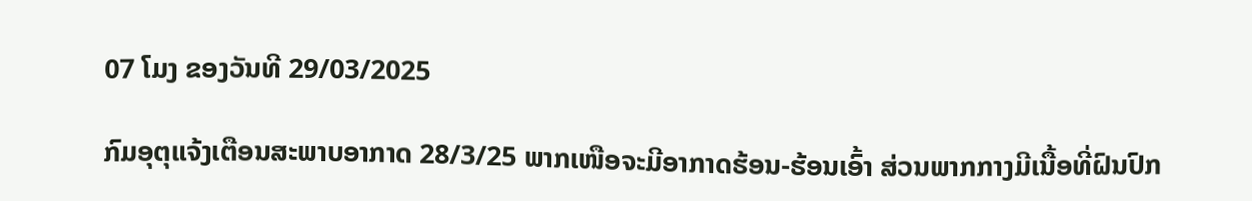07 ໂມງ ຂອງວັນທີ 29/03/2025

ກົມອຸຕຸແຈ້ງເຕືອນສະພາບອາກາດ 28/3/25 ພາກເໜືອຈະມີອາກາດຮ້ອນ-ຮ້ອນເອົ້າ ສ່ວນພາກກາງມີເນື້ອທີ່ຝົນປົກ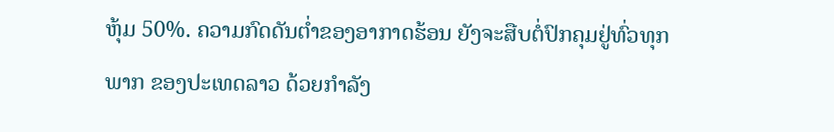ຫຸ້ມ 50%. ຄວາມກົດດັນຕໍ່າຂອງອາກາດຮ້ອນ ຍັງຈະສືບຕໍ່ປົກຄຸມຢູ່ທົ່ວທຸກພາກ ຂອງປະເທດລາວ ດ້ວຍກໍາລັງ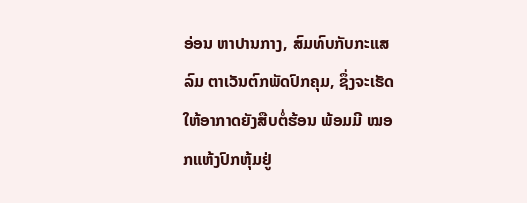ອ່ອນ ຫາປານກາງ, ສົມທົບກັບກະແສລົມ ຕາເວັນຕົກພັດປົກຄຸມ, ຊຶ່ງຈະເຮັດໃຫ້ອາກາດຍັງສືບຕໍ່ຮ້ອນ ພ້ອມມີ ໝອກແຫ້ງປົກຫຸ້ມຢູ່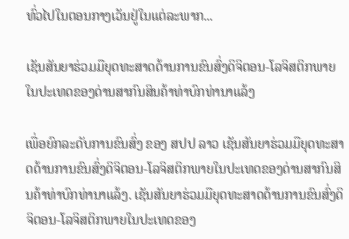ທົ່ວໄປໃນຕອນກາງເວັນຢູ່ໃນແຕ່ລະພາກ...

ເຊັນສັນຍາຮ່ວມມືຍຸດທະສາດດ້ານການຂົນສົ່ງດິຈິຕອນ-ໂລຈິສຕິກພາຍໃນປະເທດຂອງດ່ານສາກົນສິນຄ້າທ່າບົກທ່ານາແລ້ງ

ເພື່ອຍົກລະດັບການຂົນສົ່ງ ຂອງ ສປປ ລາວ ເຊັນສັນຍາຮ່ວມມືຍຸດທະສາດດ້ານການຂົນສົ່ງດິຈິຕອນ-ໂລຈິສຕິກພາຍໃນປະເທດຂອງດ່ານສາກົນສິນຄ້າທ່າບົກທ່ານາແລ້ງ. ເຊັນສັນຍາຮ່ວມມືຍຸດທະສາດດ້ານການຂົນສົ່ງດິຈິຕອນ-ໂລຈິສຕິກພາຍໃນປະເທດຂອງ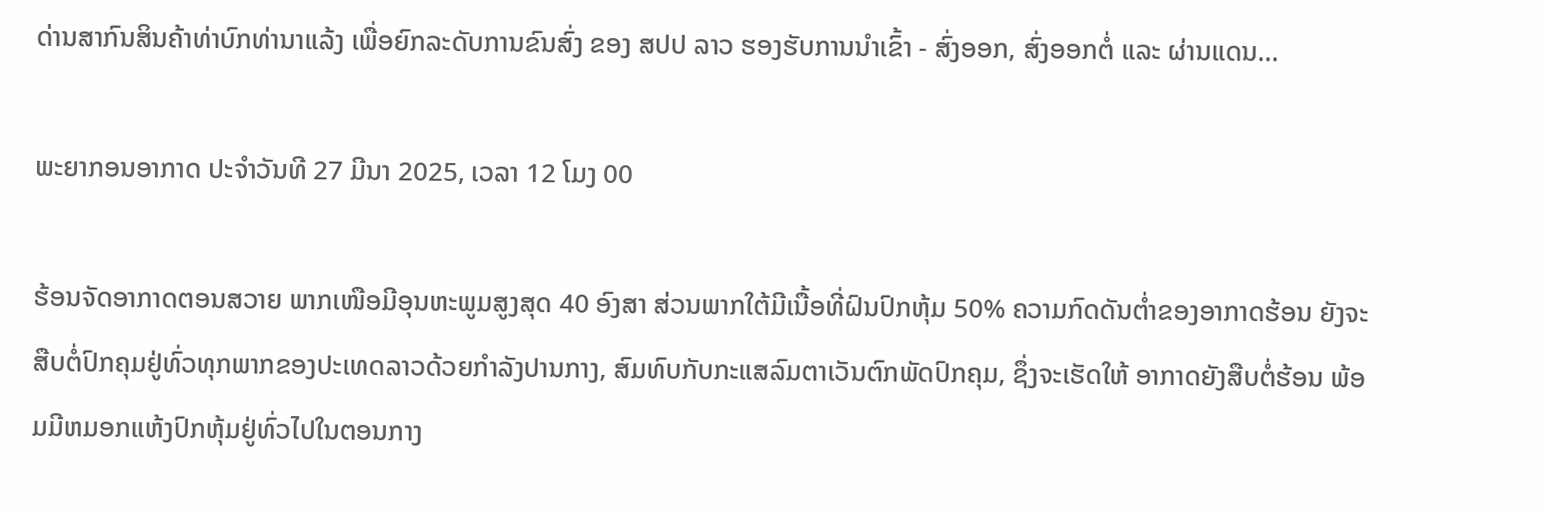ດ່ານສາກົນສິນຄ້າທ່າບົກທ່ານາແລ້ງ ເພື່ອຍົກລະດັບການຂົນສົ່ງ ຂອງ ສປປ ລາວ ຮອງຮັບການນໍາເຂົ້າ - ສົ່ງອອກ, ສົ່ງອອກຕໍ່ ແລະ ຜ່ານແດນ...

ພະຍາກອນອາກາດ ປະຈໍາວັນທີ 27 ມີນາ 2025, ເວລາ 12 ໂມງ 00

ຮ້ອນຈັດອາກາດຕອນສວາຍ ພາກເໜືອມີອຸນຫະພູມສູງສຸດ 40 ອົງສາ ສ່ວນພາກໃຕ້ມີເນື້ອທີ່ຝົນປົກຫຸ້ມ 50% ຄວາມກົດດັນຕໍ່າຂອງອາກາດຮ້ອນ ຍັງຈະສືບຕໍ່ປົກຄຸມຢູ່ທົ່ວທຸກພາກຂອງປະເທດລາວດ້ວຍກໍາລັງປານກາງ, ສົມທົບກັບກະແສລົມຕາເວັນຕົກພັດປົກຄຸມ, ຊຶ່ງຈະເຮັດໃຫ້ ອາກາດຍັງສືບຕໍ່ຮ້ອນ ພ້ອມມີຫມອກແຫ້ງປົກຫຸ້ມຢູ່ທົ່ວໄປໃນຕອນກາງ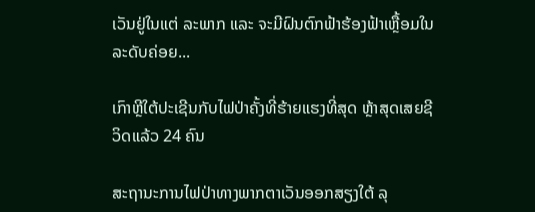ເວັນຢູ່ໃນແຕ່ ລະພາກ ແລະ ຈະມີຝົນຕົກຟ້າຮ້ອງຟ້າເຫຼື້ອມໃນລະດັບຄ່ອຍ...

ເກົາຫຼີໃຕ້ປະເຊີນກັບໄຟປ່າຄັ້ງທີ່ຮ້າຍແຮງທີ່ສຸດ ຫຼ້າສຸດເສຍຊີວິດແລ້ວ 24 ຄົນ

ສະຖານະການໄຟປ່າທາງພາກຕາເວັນອອກສຽງໃຕ້ ລຸ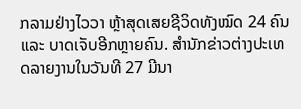ກລາມຢ່າງໄວວາ ຫຼ້າສຸດເສຍຊີວິດທັງໝົດ 24 ຄົນ ແລະ ບາດເຈັບອີກຫຼາຍຄົນ. ສຳນັກຂ່າວຕ່າງປະເທດລາຍງານໃນວັນທີ 27 ມີນາ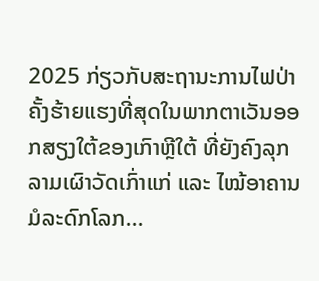2025 ກ່ຽວກັບສະຖານະການໄຟປ່າຄັ້ງຮ້າຍແຮງທີ່ສຸດໃນພາກຕາເວັນອອກສຽງໃຕ້ຂອງເກົາຫຼີໃຕ້ ທີ່ຍັງຄົງລຸກລາມເຜົາວັດເກົ່າແກ່ ແລະ ໄໝ້ອາຄານມໍລະດົກໂລກ...